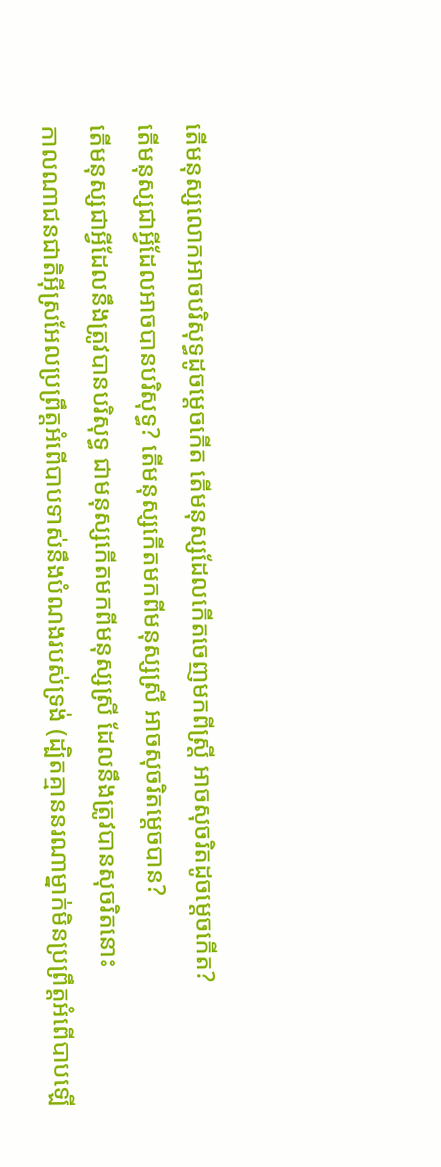តើមនុស្សលោកអាចបរិសុទ្ធដូចម្ដេចកើត តើមនុស្សដែលកើតចេញមកពីស្ត្រី អាចសុចរិតដូចម្ដេចកើត?
តើមនុស្សជាអ្វីដែលអាចបានបរិសុទ្ធ? តើមនុស្សកើតមកពីមនុស្សស្រី អាចសុចរិតម្ដេចបាន?
តើមនុស្សជាអ្វីដែលនឹងត្រូវបានបរិសុទ្ធ ជាមនុស្សកើតមកពីមនុស្សស្រី ដែលនឹងត្រូវបានសុចរិតនោះ
កាលណាជនជាតិអ៊ីស្រអែលប្រព្រឹត្តអំពើបាបទាស់នឹងបំណងរបស់ទ្រង់ (ដ្បិតគ្មាននរណាម្នាក់មិនប្រព្រឹត្តអំពើបាបឡើ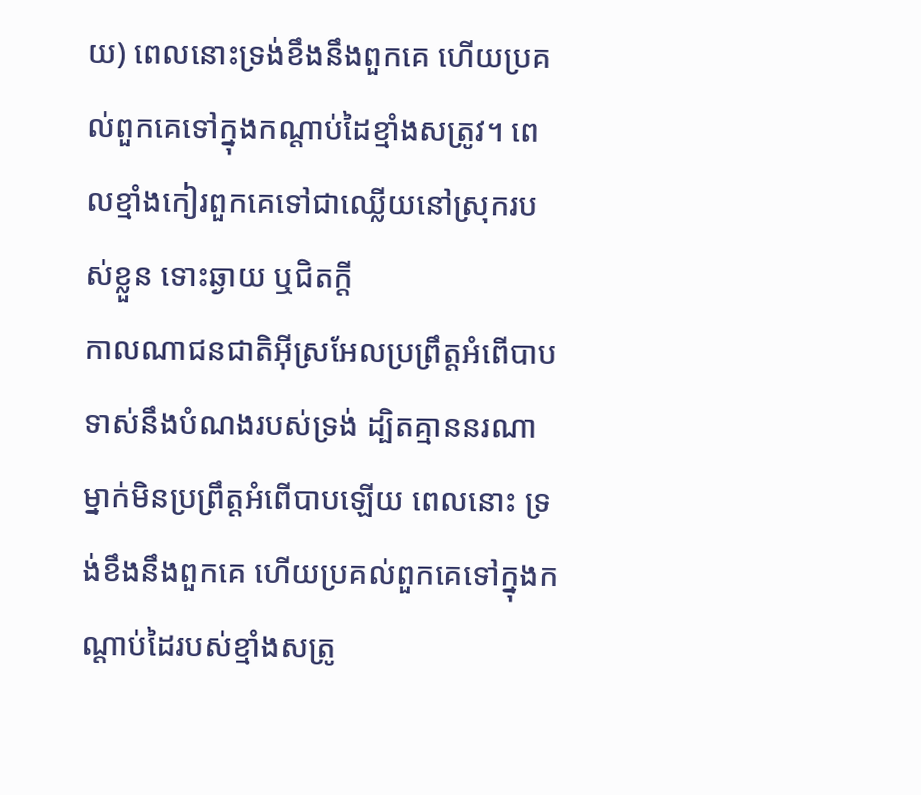យ) ពេលនោះទ្រង់ខឹងនឹងពួកគេ ហើយប្រគល់ពួកគេទៅក្នុងកណ្តាប់ដៃខ្មាំងសត្រូវ។ ពេលខ្មាំងកៀរពួកគេទៅជាឈ្លើយនៅស្រុករបស់ខ្លួន ទោះឆ្ងាយ ឬជិតក្តី
កាលណាជនជាតិអ៊ីស្រអែលប្រព្រឹត្តអំពើបាបទាស់នឹងបំណងរបស់ទ្រង់ ដ្បិតគ្មាននរណាម្នាក់មិនប្រព្រឹត្តអំពើបាបឡើយ ពេលនោះ ទ្រង់ខឹងនឹងពួកគេ ហើយប្រគល់ពួកគេទៅក្នុងកណ្តាប់ដៃរបស់ខ្មាំងសត្រូ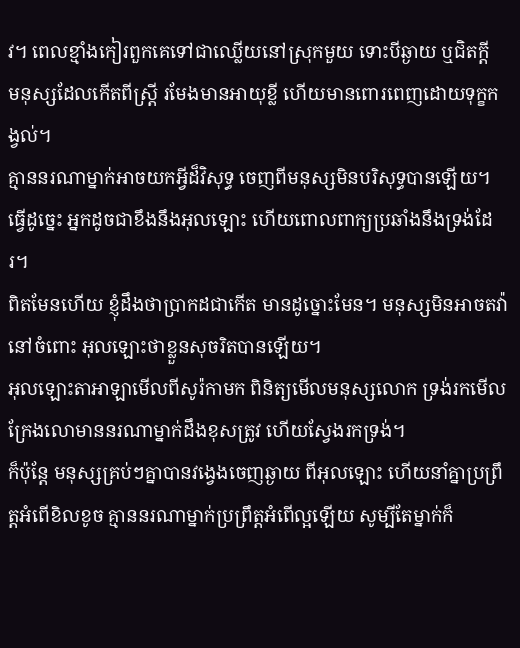វ។ ពេលខ្មាំងកៀរពួកគេទៅជាឈ្លើយនៅស្រុកមួយ ទោះបីឆ្ងាយ ឬជិតក្តី
មនុស្សដែលកើតពីស្ត្រី រមែងមានអាយុខ្លី ហើយមានពោរពេញដោយទុក្ខកង្វល់។
គ្មាននរណាម្នាក់អាចយកអ្វីដ៏វិសុទ្ធ ចេញពីមនុស្សមិនបរិសុទ្ធបានឡើយ។
ធ្វើដូច្នេះ អ្នកដូចជាខឹងនឹងអុលឡោះ ហើយពោលពាក្យប្រឆាំងនឹងទ្រង់ដែរ។
ពិតមែនហើយ ខ្ញុំដឹងថាប្រាកដជាកើត មានដូច្នោះមែន។ មនុស្សមិនអាចតវ៉ានៅចំពោះ អុលឡោះថាខ្លួនសុចរិតបានឡើយ។
អុលឡោះតាអាឡាមើលពីសូរ៉កាមក ពិនិត្យមើលមនុស្សលោក ទ្រង់រកមើល ក្រែងលោមាននរណាម្នាក់ដឹងខុសត្រូវ ហើយស្វែងរកទ្រង់។
ក៏ប៉ុន្តែ មនុស្សគ្រប់ៗគ្នាបានវង្វេងចេញឆ្ងាយ ពីអុលឡោះ ហើយនាំគ្នាប្រព្រឹត្តអំពើខិលខូច គ្មាននរណាម្នាក់ប្រព្រឹត្តអំពើល្អឡើយ សូម្បីតែម្នាក់ក៏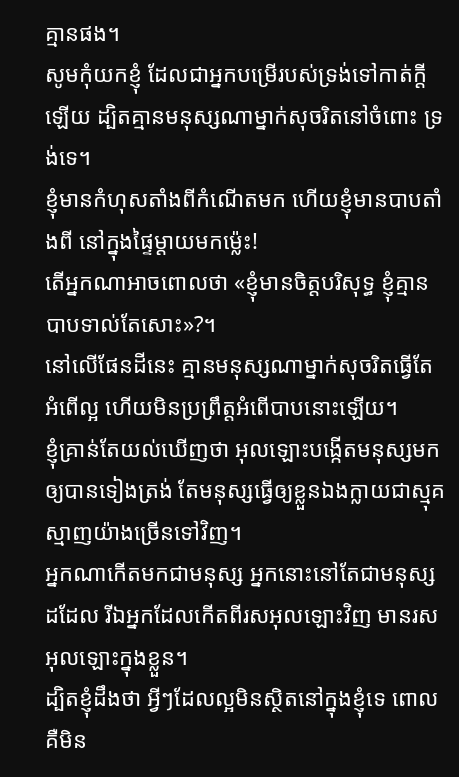គ្មានផង។
សូមកុំយកខ្ញុំ ដែលជាអ្នកបម្រើរបស់ទ្រង់ទៅកាត់ក្តីឡើយ ដ្បិតគ្មានមនុស្សណាម្នាក់សុចរិតនៅចំពោះ ទ្រង់ទេ។
ខ្ញុំមានកំហុសតាំងពីកំណើតមក ហើយខ្ញុំមានបាបតាំងពី នៅក្នុងផ្ទៃម្ដាយមកម៉្លេះ!
តើអ្នកណាអាចពោលថា «ខ្ញុំមានចិត្តបរិសុទ្ធ ខ្ញុំគ្មានបាបទាល់តែសោះ»?។
នៅលើផែនដីនេះ គ្មានមនុស្សណាម្នាក់សុចរិតធ្វើតែអំពើល្អ ហើយមិនប្រព្រឹត្តអំពើបាបនោះឡើយ។
ខ្ញុំគ្រាន់តែយល់ឃើញថា អុលឡោះបង្កើតមនុស្សមកឲ្យបានទៀងត្រង់ តែមនុស្សធ្វើឲ្យខ្លួនឯងក្លាយជាស្មុគស្មាញយ៉ាងច្រើនទៅវិញ។
អ្នកណាកើតមកជាមនុស្ស អ្នកនោះនៅតែជាមនុស្សដដែល រីឯអ្នកដែលកើតពីរសអុលឡោះវិញ មានរសអុលឡោះក្នុងខ្លួន។
ដ្បិតខ្ញុំដឹងថា អ្វីៗដែលល្អមិនស្ថិតនៅក្នុងខ្ញុំទេ ពោលគឺមិន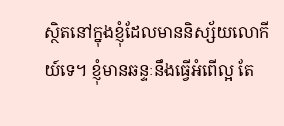ស្ថិតនៅក្នុងខ្ញុំដែលមាននិស្ស័យលោកីយ៍ទេ។ ខ្ញុំមានឆន្ទៈនឹងធ្វើអំពើល្អ តែ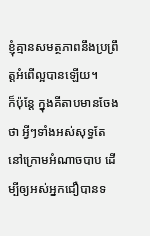ខ្ញុំគ្មានសមត្ថភាពនឹងប្រព្រឹត្ដអំពើល្អបានឡើយ។
ក៏ប៉ុន្ដែ ក្នុងគីតាបមានចែងថា អ្វីៗទាំងអស់សុទ្ធតែនៅក្រោមអំណាចបាប ដើម្បីឲ្យអស់អ្នកជឿបានទ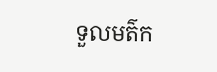ទួលមត៌ក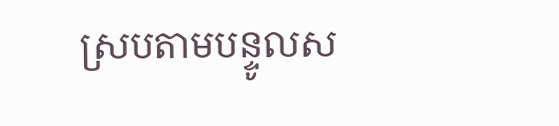ស្របតាមបន្ទូលស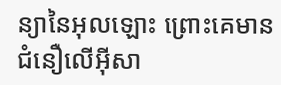ន្យានៃអុលឡោះ ព្រោះគេមានជំនឿលើអ៊ីសា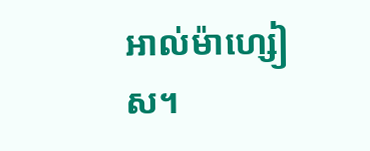អាល់ម៉ាហ្សៀស។